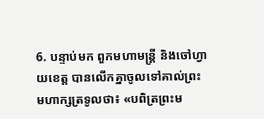6. បន្ទាប់មក ពួកមហាមន្ត្រី និងចៅហ្វាយខេត្ត បានលើកគ្នាចូលទៅគាល់ព្រះមហាក្សត្រទូលថា៖ «បពិត្រព្រះម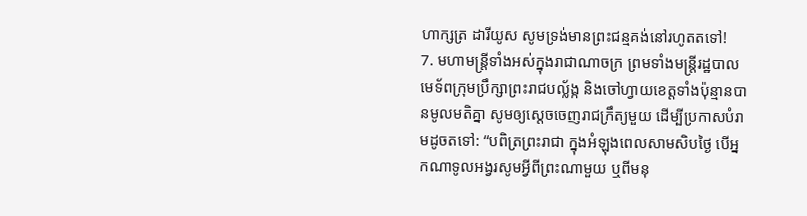ហាក្សត្រ ដារីយូស សូមទ្រង់មានព្រះជន្មគង់នៅរហូតតទៅ!
7. មហាមន្ត្រីទាំងអស់ក្នុងរាជាណាចក្រ ព្រមទាំងមន្ត្រីរដ្ឋបាល មេទ័ពក្រុមប្រឹក្សាព្រះរាជបល្ល័ង្ក និងចៅហ្វាយខេត្តទាំងប៉ុន្មានបានមូលមតិគ្នា សូមឲ្យស្ដេចចេញរាជក្រឹត្យមួយ ដើម្បីប្រកាសបំរាមដូចតទៅ: “បពិត្រព្រះរាជា ក្នុងអំឡុងពេលសាមសិបថ្ងៃ បើអ្នកណាទូលអង្វរសូមអ្វីពីព្រះណាមួយ ឬពីមនុ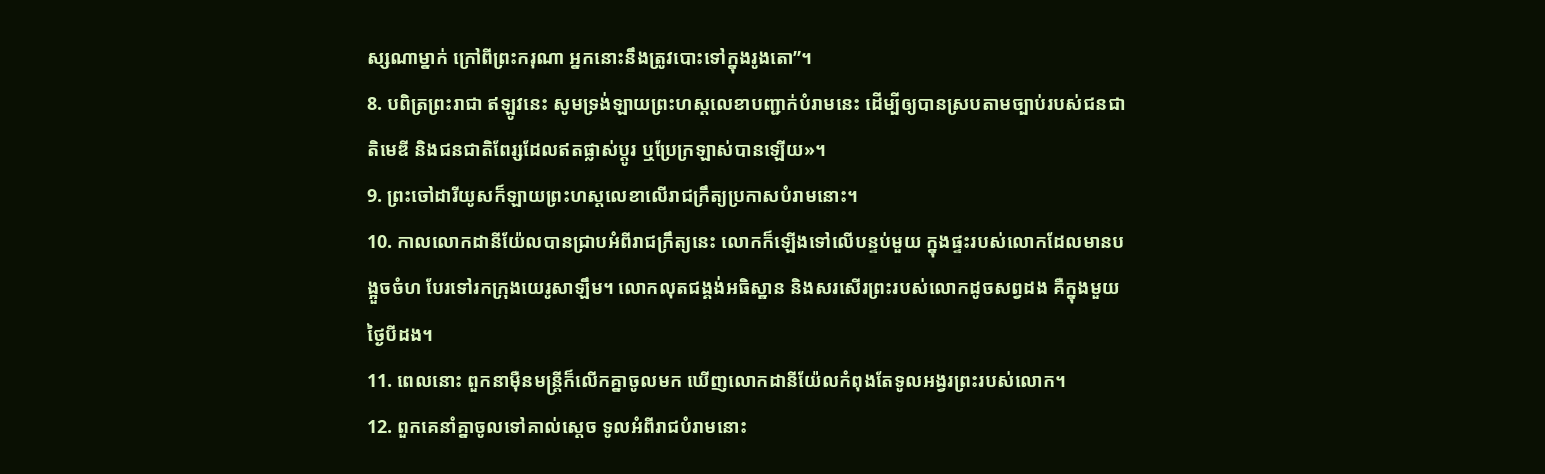ស្សណាម្នាក់ ក្រៅពីព្រះករុណា អ្នកនោះនឹងត្រូវបោះទៅក្នុងរូងតោ”។
8. បពិត្រព្រះរាជា ឥឡូវនេះ សូមទ្រង់ឡាយព្រះហស្ដលេខាបញ្ជាក់បំរាមនេះ ដើម្បីឲ្យបានស្របតាមច្បាប់របស់ជនជាតិមេឌី និងជនជាតិពែរ្សដែលឥតផ្លាស់ប្ដូរ ឬប្រែក្រឡាស់បានឡើយ»។
9. ព្រះចៅដារីយូសក៏ឡាយព្រះហស្ដលេខាលើរាជក្រឹត្យប្រកាសបំរាមនោះ។
10. កាលលោកដានីយ៉ែលបានជ្រាបអំពីរាជក្រឹត្យនេះ លោកក៏ឡើងទៅលើបន្ទប់មួយ ក្នុងផ្ទះរបស់លោកដែលមានបង្អួចចំហ បែរទៅរកក្រុងយេរូសាឡឹម។ លោកលុតជង្គង់អធិស្ឋាន និងសរសើរព្រះរបស់លោកដូចសព្វដង គឺក្នុងមួយថ្ងៃបីដង។
11. ពេលនោះ ពួកនាម៉ឺនមន្ត្រីក៏លើកគ្នាចូលមក ឃើញលោកដានីយ៉ែលកំពុងតែទូលអង្វរព្រះរបស់លោក។
12. ពួកគេនាំគ្នាចូលទៅគាល់ស្ដេច ទូលអំពីរាជបំរាមនោះ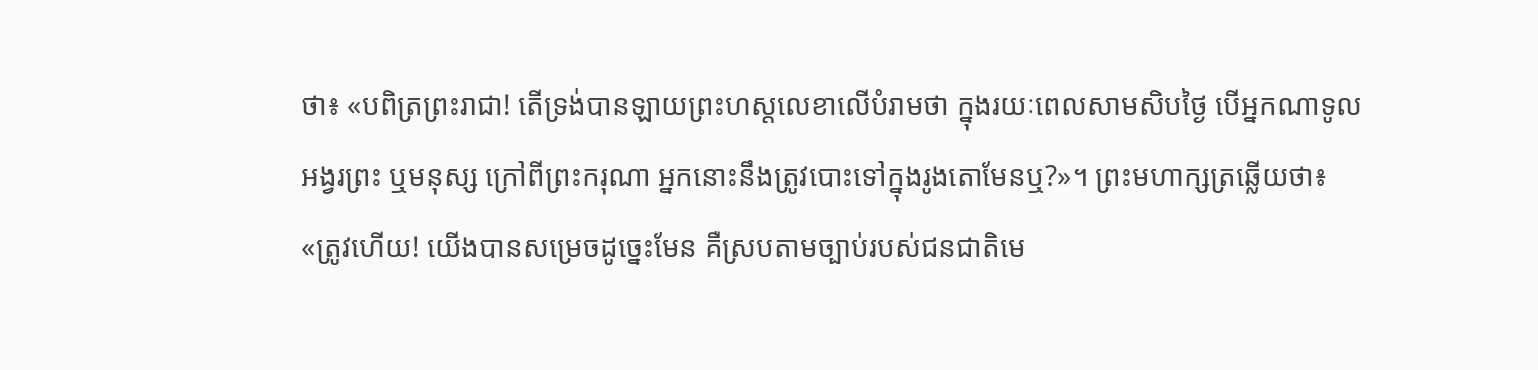ថា៖ «បពិត្រព្រះរាជា! តើទ្រង់បានឡាយព្រះហស្ដលេខាលើបំរាមថា ក្នុងរយៈពេលសាមសិបថ្ងៃ បើអ្នកណាទូលអង្វរព្រះ ឬមនុស្ស ក្រៅពីព្រះករុណា អ្នកនោះនឹងត្រូវបោះទៅក្នុងរូងតោមែនឬ?»។ ព្រះមហាក្សត្រឆ្លើយថា៖ «ត្រូវហើយ! យើងបានសម្រេចដូច្នេះមែន គឺស្របតាមច្បាប់របស់ជនជាតិមេ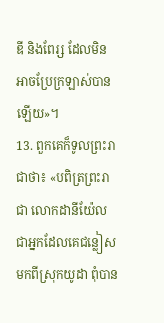ឌី និងពែរ្ស ដែលមិនអាចប្រែក្រឡាស់បានឡើយ»។
13. ពួកគេក៏ទូលព្រះរាជាថា៖ «បពិត្រព្រះរាជា លោកដានីយ៉ែលជាអ្នកដែលគេជន្លៀសមកពីស្រុកយូដា ពុំបាន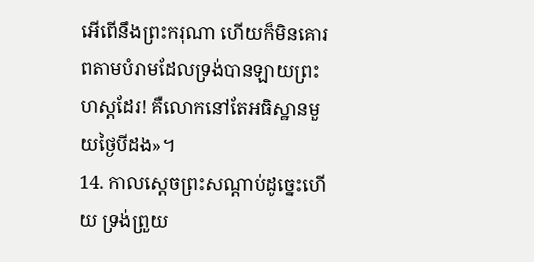អើពើនឹងព្រះករុណា ហើយក៏មិនគោរពតាមបំរាមដែលទ្រង់បានឡាយព្រះហស្ដដែរ! គឺលោកនៅតែអធិស្ឋានមួយថ្ងៃបីដង»។
14. កាលស្ដេចព្រះសណ្ដាប់ដូច្នេះហើយ ទ្រង់ព្រួយ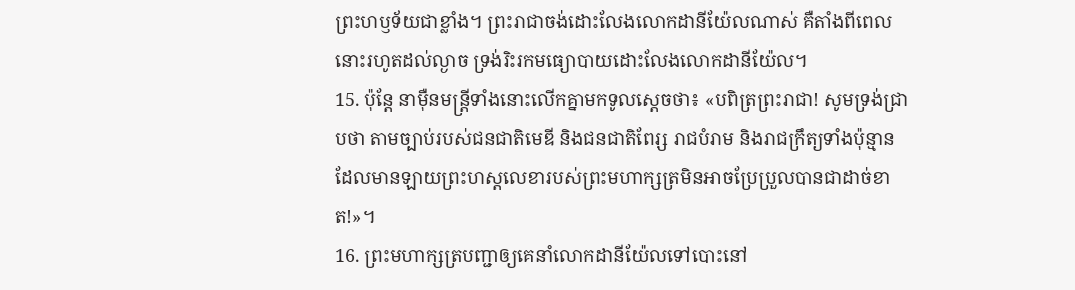ព្រះហឫទ័យជាខ្លាំង។ ព្រះរាជាចង់ដោះលែងលោកដានីយ៉ែលណាស់ គឺតាំងពីពេលនោះរហូតដល់ល្ងាច ទ្រង់រិះរកមធ្យោបាយដោះលែងលោកដានីយ៉ែល។
15. ប៉ុន្តែ នាម៉ឺនមន្ត្រីទាំងនោះលើកគ្នាមកទូលស្ដេចថា៖ «បពិត្រព្រះរាជា! សូមទ្រង់ជ្រាបថា តាមច្បាប់របស់ជនជាតិមេឌី និងជនជាតិពែរ្ស រាជបំរាម និងរាជក្រឹត្យទាំងប៉ុន្មាន ដែលមានឡាយព្រះហស្ដលេខារបស់ព្រះមហាក្សត្រមិនអាចប្រែប្រួលបានជាដាច់ខាត!»។
16. ព្រះមហាក្សត្របញ្ជាឲ្យគេនាំលោកដានីយ៉ែលទៅបោះនៅ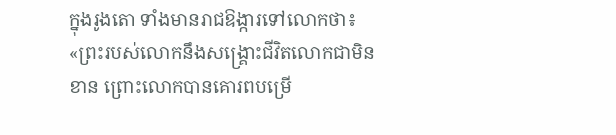ក្នុងរូងតោ ទាំងមានរាជឱង្ការទៅលោកថា៖ «ព្រះរបស់លោកនឹងសង្គ្រោះជីវិតលោកជាមិនខាន ព្រោះលោកបានគោរពបម្រើ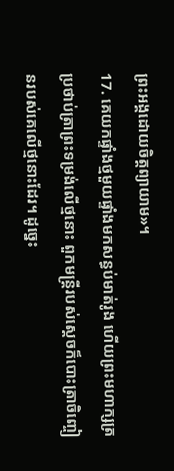ព្រះអង្គដោយចិត្តព្យាយាម»។
17. គេយកផ្ទាំងថ្មមួយផ្ទាំងមកសន្ធប់មាត់រូង ហើយព្រះមហាក្សត្រប្រថាប់ត្រាព្រះទម្រង់លើថ្មនោះ ពួកមន្ត្រីរបស់ស្ដេចក៏បោះត្រាចិញ្ចៀនរបស់គេលើថ្មនោះដែរ។ ដូច្នេះ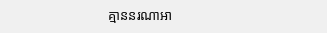គ្មាននរណាអា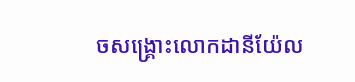ចសង្គ្រោះលោកដានីយ៉ែល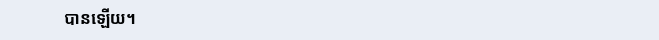បានឡើយ។